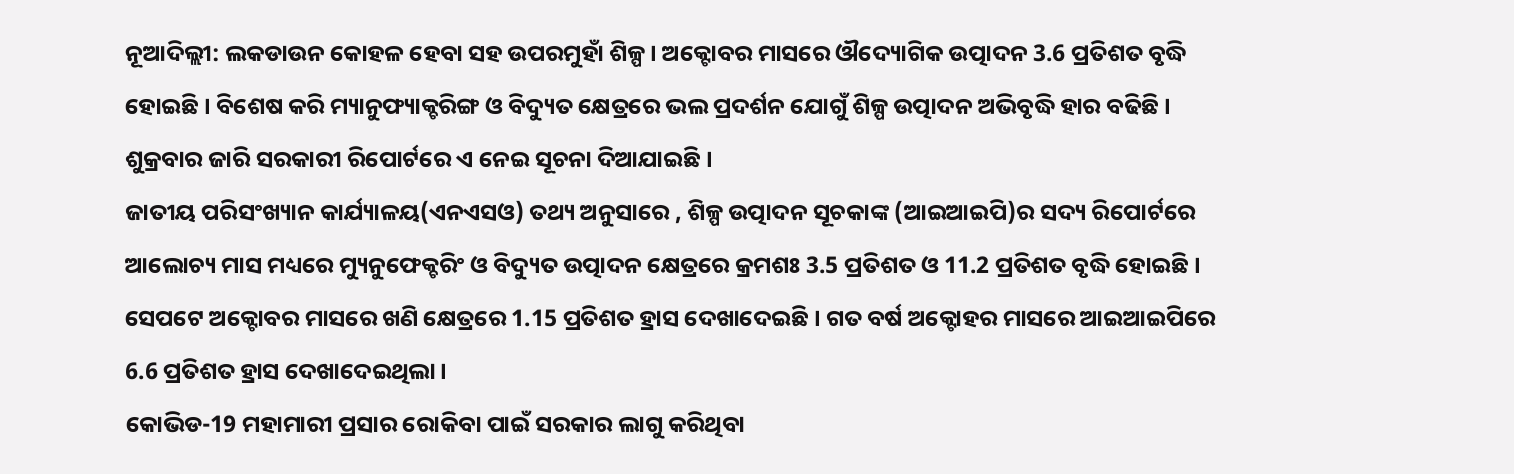ନୂଆଦିଲ୍ଲୀ: ଲକଡାଉନ କୋହଳ ହେବା ସହ ଉପରମୁହାଁ ଶିଳ୍ପ । ଅକ୍ଟୋବର ମାସରେ ଔଦ୍ୟୋଗିକ ଉତ୍ପାଦନ 3.6 ପ୍ରତିଶତ ବୃଦ୍ଧି ହୋଇଛି । ବିଶେଷ କରି ମ୍ୟାନୁଫ୍ୟାକ୍ଚରିଙ୍ଗ ଓ ବିଦ୍ୟୁତ କ୍ଷେତ୍ରରେ ଭଲ ପ୍ରଦର୍ଶନ ଯୋଗୁଁ ଶିଳ୍ପ ଉତ୍ପାଦନ ଅଭିବୃଦ୍ଧି ହାର ବଢିଛି । ଶୁକ୍ରବାର ଜାରି ସରକାରୀ ରିପୋର୍ଟରେ ଏ ନେଇ ସୂଚନା ଦିଆଯାଇଛି ।
ଜାତୀୟ ପରିସଂଖ୍ୟାନ କାର୍ଯ୍ୟାଳୟ(ଏନଏସଓ) ତଥ୍ୟ ଅନୁସାରେ , ଶିଳ୍ପ ଉତ୍ପାଦନ ସୂଚକାଙ୍କ (ଆଇଆଇପି)ର ସଦ୍ୟ ରିପୋର୍ଟରେ ଆଲୋଚ୍ୟ ମାସ ମଧ୍ୟରେ ମ୍ୟୁନୁଫେକ୍ଚରିଂ ଓ ବିଦ୍ୟୁତ ଉତ୍ପାଦନ କ୍ଷେତ୍ରରେ କ୍ରମଶଃ 3.5 ପ୍ରତିଶତ ଓ 11.2 ପ୍ରତିଶତ ବୃଦ୍ଧି ହୋଇଛି ।
ସେପଟେ ଅକ୍ଟୋବର ମାସରେ ଖଣି କ୍ଷେତ୍ରରେ 1.15 ପ୍ରତିଶତ ହ୍ରାସ ଦେଖାଦେଇଛି । ଗତ ବର୍ଷ ଅକ୍ଟୋହର ମାସରେ ଆଇଆଇପିରେ 6.6 ପ୍ରତିଶତ ହ୍ରାସ ଦେଖାଦେଇଥିଲା ।
କୋଭିଡ-19 ମହାମାରୀ ପ୍ରସାର ରୋକିବା ପାଇଁ ସରକାର ଲାଗୁ କରିଥିବା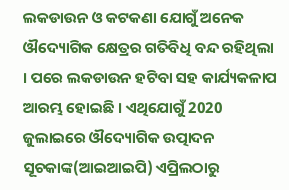ଲକଡାଉନ ଓ କଟକଣା ଯୋଗୁଁ ଅନେକ ଔଦ୍ୟୋଗିକ କ୍ଷେତ୍ରର ଗତିବିଧି ବନ୍ଦ ରହିଥିଲା । ପରେ ଲକଡାଉନ ହଟିବା ସହ କାର୍ଯ୍ୟକଳାପ ଆରମ୍ଭ ହୋଇଛି । ଏଥିଯୋଗୁଁ 2020 ଜୁଲାଇରେ ଔଦ୍ୟୋଗିକ ଉତ୍ପାଦନ ସୂଚକାଙ୍କ(ଆଇଆଇପି) ଏପ୍ରିଲଠାରୁ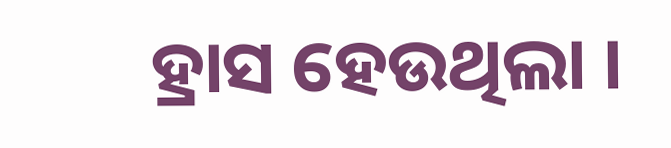ହ୍ରାସ ହେଉଥିଲା ।